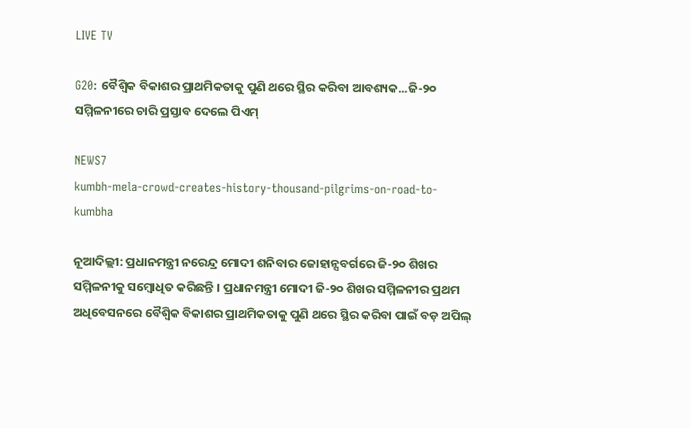LIVE TV

G20: ବୈଶ୍ୱିକ ବିକାଶର ପ୍ରାଥମିକତାକୁ ପୁଣି ଥରେ ସ୍ଥିର କରିବା ଆବଶ୍ୟକ...ଜି-୨୦ ସମ୍ମିଳନୀରେ ଚାରି ପ୍ରସ୍ତାବ ଦେଲେ ପିଏମ୍

NEWS7
kumbh-mela-crowd-creates-history-thousand-pilgrims-on-road-to-kumbha

ନୂଆଦିଲ୍ଲୀ: ପ୍ରଧାନମନ୍ତ୍ରୀ ନରେନ୍ଦ୍ର ମୋଦୀ ଶନିବାର ଜୋହାନ୍ସବର୍ଗରେ ଜି-୨୦ ଶିଖର ସମ୍ମିଳନୀକୁ ସମ୍ୱୋଧିତ କରିଛନ୍ତି । ପ୍ରଧାନମନ୍ତ୍ରୀ ମୋଦୀ ଜି-୨୦ ଶିଖର ସମ୍ମିଳନୀର ପ୍ରଥମ ଅଧିବେସନରେ ବୈଶ୍ୱିକ ବିକାଶର ପ୍ରାଥମିକତାକୁ ପୁଣି ଥରେ ସ୍ଥିର କରିବା ପାଇଁ ବଡ଼ ଅପିଲ୍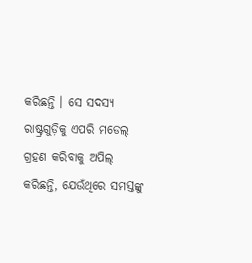କରିଛନ୍ତି । ସେ ସଦସ୍ୟ ରାଷ୍ଟ୍ରଗୁଡ଼ିକୁ ଏପରି ମଡେଲ୍ ଗ୍ରହଣ କରିବାକୁ ଅପିଲ୍ କରିଛନ୍ତି, ଯେଉଁଥିରେ ସମସ୍ତଙ୍କୁ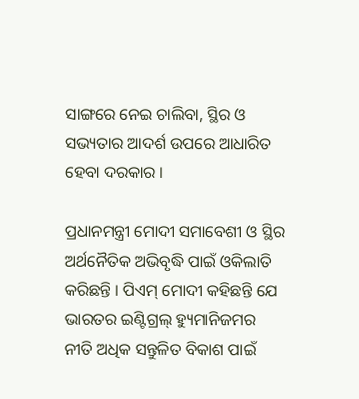ସାଙ୍ଗରେ ନେଇ ଚାଲିବା, ସ୍ଥିର ଓ ସଭ୍ୟତାର ଆଦର୍ଶ ଉପରେ ଆଧାରିତ ହେବା ଦରକାର ।

ପ୍ରଧାନମନ୍ତ୍ରୀ ମୋଦୀ ସମାବେଶୀ ଓ ସ୍ଥିର ଅର୍ଥନୈତିକ ଅଭିବୃଦ୍ଧି ପାଇଁ ଓକିଲାତି କରିଛନ୍ତି । ପିଏମ୍ ମୋଦୀ କହିଛନ୍ତି ଯେ ଭାରତର ଇଣ୍ଟିଗ୍ରଲ୍ ହ୍ୟୁମାନିଜମର ନୀତି ଅଧିକ ସନ୍ତୁଳିତ ବିକାଶ ପାଇଁ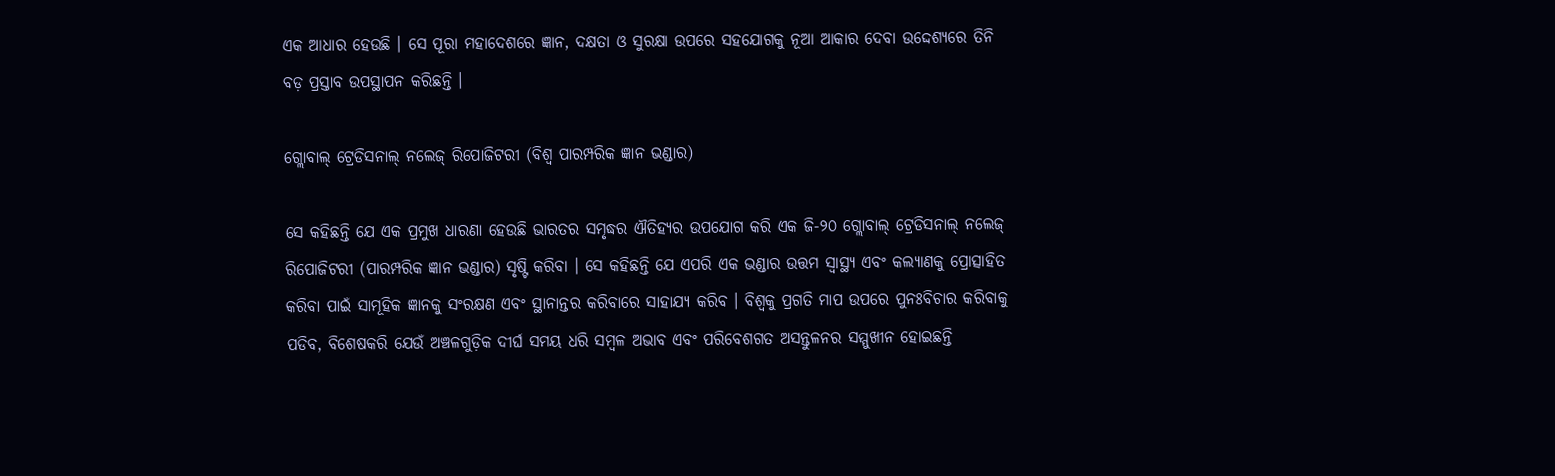ଏକ ଆଧାର ହେଉଛି । ସେ ପୂରା ମହାଦେଶରେ ଜ୍ଞାନ, ଦକ୍ଷତା ଓ ସୁରକ୍ଷା ଉପରେ ସହଯୋଗକୁ ନୂଆ ଆକାର ଦେବା ଉଦ୍ଦେଶ୍ୟରେ ତିନି ବଡ଼ ପ୍ରସ୍ତାବ ଉପସ୍ଥାପନ କରିଛନ୍ତି ।

ଗ୍ଲୋବାଲ୍ ଟ୍ରେଡିସନାଲ୍ ନଲେଜ୍ ରିପୋଜିଟରୀ (ବିଶ୍ୱ ପାରମ୍ପରିକ ଜ୍ଞାନ ଭଣ୍ଡାର)

ସେ କହିଛନ୍ତି ଯେ ଏକ ପ୍ରମୁଖ ଧାରଣା ହେଉଛି ଭାରତର ସମୃଦ୍ଧର ଐତିହ୍ୟର ଉପଯୋଗ କରି ଏକ ଜି-୨୦ ଗ୍ଲୋବାଲ୍ ଟ୍ରେଡିସନାଲ୍ ନଲେଜ୍ ରିପୋଜିଟରୀ (ପାରମ୍ପରିକ ଜ୍ଞାନ ଭଣ୍ଡାର) ସୃଷ୍ଟି କରିବା । ସେ କହିଛନ୍ତି ଯେ ଏପରି ଏକ ଭଣ୍ଡାର ଉତ୍ତମ ସ୍ୱାସ୍ଥ୍ୟ ଏବଂ କଲ୍ୟାଣକୁ ପ୍ରୋତ୍ସାହିତ କରିବା ପାଇଁ ସାମୂହିକ ଜ୍ଞାନକୁ ସଂରକ୍ଷଣ ଏବଂ ସ୍ଥାନାନ୍ତର କରିବାରେ ସାହାଯ୍ୟ କରିବ । ବିଶ୍ୱକୁ ପ୍ରଗତି ମାପ ଉପରେ ପୁନଃବିଚାର କରିବାକୁ ପଡିବ, ବିଶେଷକରି ଯେଉଁ ଅଞ୍ଚଳଗୁଡ଼ିକ ଦୀର୍ଘ ସମୟ ଧରି ସମ୍ବଳ ଅଭାବ ଏବଂ ପରିବେଶଗତ ଅସନ୍ତୁଳନର ସମ୍ମୁଖୀନ ହୋଇଛନ୍ତି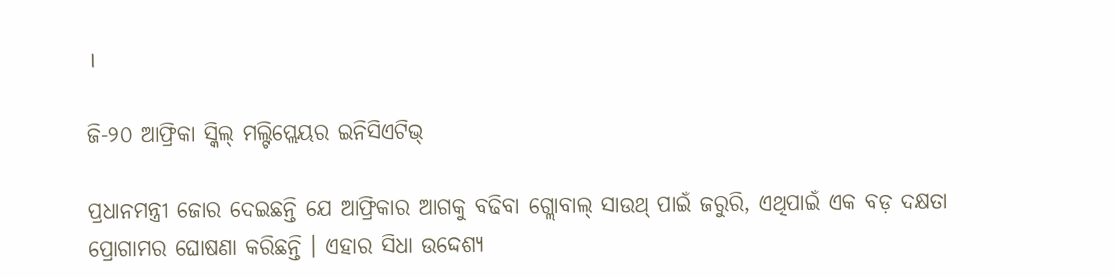।

ଜି-୨୦ ଆଫ୍ରିକା ସ୍କିଲ୍ ମଲ୍ଟିପ୍ଲେୟର ଇନିସିଏଟିଭ୍

ପ୍ରଧାନମନ୍ତ୍ରୀ ଜୋର ଦେଇଛନ୍ତି ଯେ ଆଫ୍ରିକାର ଆଗକୁ ବଢିବା ଗ୍ଲୋବାଲ୍ ସାଉଥ୍ ପାଇଁ ଜରୁରି, ଏଥିପାଇଁ ଏକ ବଡ଼ ଦକ୍ଷତା ପ୍ରୋଗାମର ଘୋଷଣା କରିଛନ୍ତି । ଏହାର ସିଧା ଉଦ୍ଦେଶ୍ୟ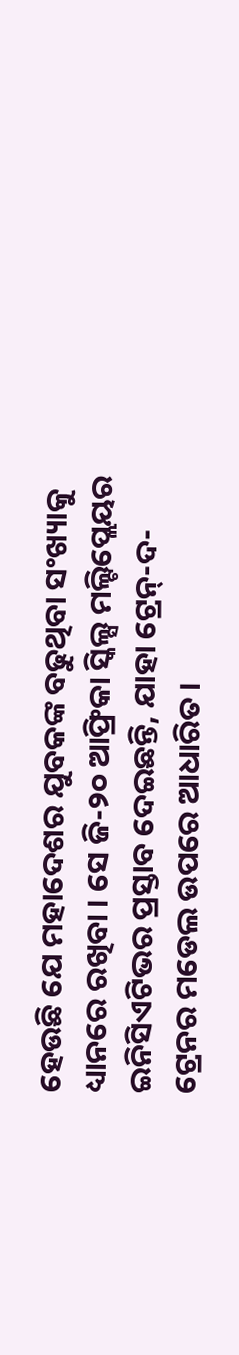ହେଉଛି ଯେ ମହାଦେଶର ଯୁବକଙ୍କ ବଢୁଥିବା ସଂଖ୍ୟାକୁ ଧ୍ୟାନରେ ରଖିବା । ସେ ଜି-୨୦ ଆଫ୍ରିକା ସ୍କିଲ୍ସ ମଲ୍ଟିପ୍ଲେୟର ଇନିସିଏଟିଭର ପ୍ରସ୍ତାବ ଦେଇଛନ୍ତି, ଯାହା ଟ୍ରେନ୍-ଦ-ଟ୍ରେନର ମଡେଲ ଉପରେ ଆଧାରିତ ।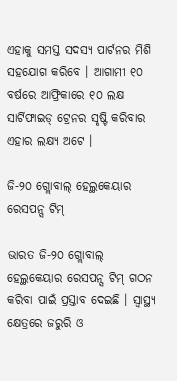ଏହାକୁ ସମସ୍ତ ସଦସ୍ୟ ପାର୍ଟନର ମିଶି ସହଯୋଗ କରିବେ । ଆଗାମୀ ୧୦ ବର୍ଷରେ ଆଫ୍ରିକାରେ ୧୦ ଲକ୍ଷ ସାର୍ଟିଫାଇଡ୍ ଟ୍ରେନର ସୃଷ୍ଟି କରିବାର ଏହାର ଲକ୍ଷ୍ୟ ଅଟେ ।

ଜି-୨୦ ଗ୍ଲୋବାଲ୍ ହେଲ୍ଥକେୟାର ରେସପନ୍ସ ଟିମ୍

ଭାରତ ଜି-୨୦ ଗ୍ଲୋବାଲ୍ ହେଲ୍ଥକେୟାର ରେସପନ୍ସ ଟିମ୍ ଗଠନ କରିବା ପାଇଁ ପ୍ରସ୍ତାବ ଦେଇଛି । ସ୍ୱାସ୍ଥ୍ୟ କ୍ଷେତ୍ରରେ ଜରୁରି ଓ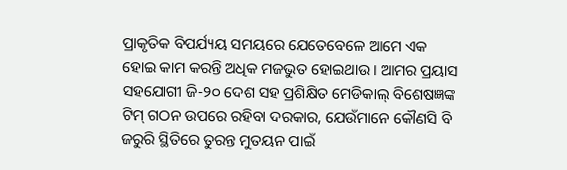ପ୍ରାକୃତିକ ବିପର୍ଯ୍ୟୟ ସମୟରେ ଯେତେବେଳେ ଆମେ ଏକ ହୋଇ କାମ କରନ୍ତି ଅଧିକ ମଜଭୁତ ହୋଇଥାଉ । ଆମର ପ୍ରୟାସ ସହଯୋଗୀ ଜି-୨୦ ଦେଶ ସହ ପ୍ରଶିକ୍ଷିତ ମେଡିକାଲ୍ ବିଶେଷଜ୍ଞଙ୍କ ଟିମ୍ ଗଠନ ଉପରେ ରହିବା ଦରକାର, ଯେଉଁମାନେ କୌଣସି ବି ଜରୁରି ସ୍ଥିତିରେ ତୁରନ୍ତ ମୁତୟନ ପାଇଁ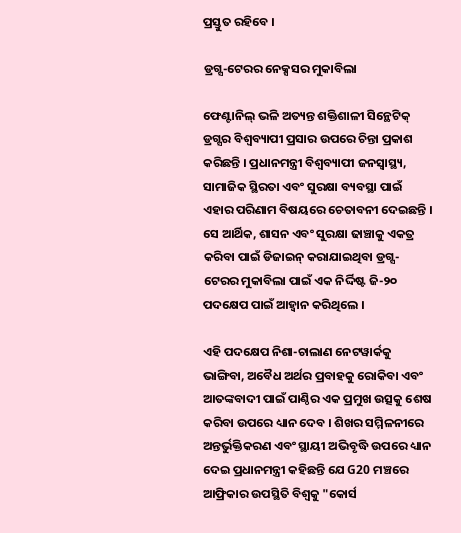ପ୍ରସ୍ତୁତ ରହିବେ ।

ଡ୍ରଗ୍ସ-ଟେରର ନେକ୍ସସର ମୁକାବିଲା

ଫେଣ୍ଟାନିଲ୍ ଭଳି ଅତ୍ୟନ୍ତ ଶକ୍ତିଶାଳୀ ସିନ୍ଥେଟିକ୍ ଡ୍ରଗ୍ସର ବିଶ୍ୱବ୍ୟାପୀ ପ୍ରସାର ଉପରେ ଚିନ୍ତା ପ୍ରକାଶ କରିଛନ୍ତି । ପ୍ରଧାନମନ୍ତ୍ରୀ ବିଶ୍ୱବ୍ୟାପୀ ଜନସ୍ୱାସ୍ଥ୍ୟ, ସାମାଜିକ ସ୍ଥିରତା ଏବଂ ସୁରକ୍ଷା ବ୍ୟବସ୍ଥା ପାଇଁ ଏହାର ପରିଣାମ ବିଷୟରେ ଚେତାବନୀ ଦେଇଛନ୍ତି । ସେ ଆର୍ଥିକ, ଶାସନ ଏବଂ ସୁରକ୍ଷା ଢାଞ୍ଚାକୁ ଏକତ୍ର କରିବା ପାଇଁ ଡିଜାଇନ୍ କରାଯାଇଥିବା ଡ୍ରଗ୍ସ-ଟେରର ମୁକାବିଲା ପାଇଁ ଏକ ନିର୍ଦ୍ଦିଷ୍ଟ ଜି-୨୦ ପଦକ୍ଷେପ ପାଇଁ ଆହ୍ୱାନ କରିଥିଲେ ।

ଏହି ପଦକ୍ଷେପ ନିଶା-ଚାଲାଣ ନେଟୱାର୍କକୁ ଭାଙ୍ଗିବା, ଅବୈଧ ଅର୍ଥର ପ୍ରବାହକୁ ରୋକିବା ଏବଂ ଆତଙ୍କବାଦୀ ପାଇଁ ପାଣ୍ଠିର ଏକ ପ୍ରମୁଖ ଉତ୍ସକୁ ଶେଷ କରିବା ଉପରେ ଧ୍ୟାନ ଦେବ । ଶିଖର ସମ୍ମିଳନୀରେ ଅନ୍ତର୍ଭୁକ୍ତିକରଣ ଏବଂ ସ୍ଥାୟୀ ଅଭିବୃଦ୍ଧି ଉପରେ ଧ୍ୟାନ ଦେଇ ପ୍ରଧାନମନ୍ତ୍ରୀ କହିଛନ୍ତି ଯେ G20 ମଞ୍ଚରେ ଆଫ୍ରିକାର ଉପସ୍ଥିତି ବିଶ୍ୱକୁ "କୋର୍ସ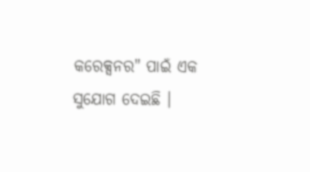କରେକ୍ସନର" ପାଇଁ ଏକ ସୁଯୋଗ ଦେଇଛି ।